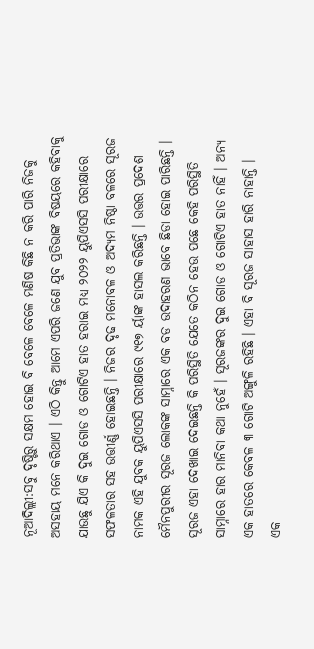ନୂଆଦିଲ୍ଲୀ:ସବୁ ଦୃଷ୍ଟିରୁ ସକ୍ଷମ ହୋଇ ବି ବେଳେ ବେଳେ ମଣିଷ କିଛି ନ କରି ପାରି ନିଜକୁ ଅସହାୟ ମନେ କରିଥାଏ । ଏଠି କିନ୍ତୁ ଆମେ ଏପରି ଜଣେ ଯୁବ ପ୍ରତିଭାଙ୍କ ବିଷୟରେ କହିବାକୁ ଯାଉଛୁ ଯିଏ କି ଦୁଇ ଗୋଡ ଓ ଗୋଟିଏ ହାତ ହରାଇ ମଧ୍ୟ ୨୦୨୨ ୟୁପିଏସସି ପରୀକ୍ଷାରେ ସଫଳତାର ସହ ଉତ୍ତୀର୍ଣ୍ଣ ହୋଇଛନ୍ତି । ନିଜର ଦୃଢ ମନୋବଳ ଓ ଅଦ୍ୟମ ନିଷ୍ଠା ବଳରେ ସୂରଜ ନାମକ ଏହି ଯୁବକ ୟୁପିଏସସି ପରୀକ୍ଷାରେ ୯୧୭ ର୍ୟାଙ୍କ ହାସଲ କରିଛନ୍ତି । ଉତ୍ତର ପ୍ରଦେଶ ମୈନପୁରୀର ସୂରଜ ଲୋକଙ୍କ ସାମ୍ନାରେ ଏକ ବଡ ଉଦାହରଣ ଭାବେ ଛିଡା ହୋଇ ପାରିଛନ୍ତି । ସୂରଜ ଏହା ଦେଖାଇ ଦେଇଛନ୍ତି କି ପରିସ୍ଥିତି ଯେତେ କଠିନ ହେଉ ପଛେ କେହି ପରିସ୍ଥିତି ସାମ୍ନାରେ ହାର ମାନିବା କଥା ନୁହେଁ । ସୂରଜଙ୍କର ଦୁଇ ଗୋଡ ଓ ଗୋଟିଏ ହାତ ନାହିଁ । ଅନ୍ୟ ଏକ ହାତରେ କେବଳ ୩ ଗୋଟି ଅଙ୍ଗୁଳି ରହିଛି । ଏହା ବି ସୂରଜ ସାହାସ ହାରି ନାହାନ୍ତି ।
ଏକ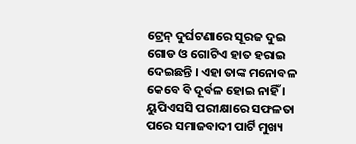ଟ୍ରେନ୍ ଦୁର୍ଘଟଣାରେ ସୂରଜ ଦୁଇ ଗୋଡ ଓ ଗୋଟିଏ ହାତ ହରାଇ ଦେଇଛନ୍ତି । ଏହା ତାଙ୍କ ମନୋବଳ କେବେ ବି ଦୂର୍ବଳ ହୋଇ ନାହିଁ । ୟୁପିଏସସି ପରୀକ୍ଷାରେ ସଫଳତା ପରେ ସମାଜବାଦୀ ପାର୍ଟି ମୁଖ୍ୟ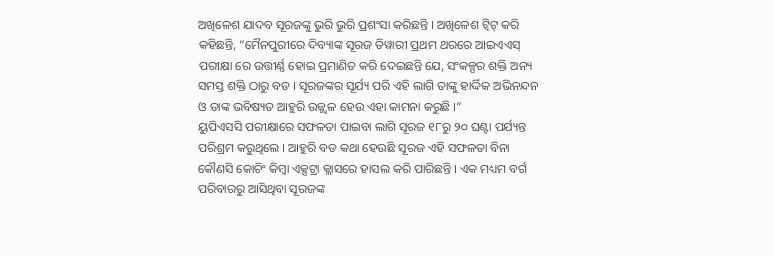ଅଖିଳେଶ ଯାଦବ ସୂରଜଙ୍କୁ ଭୁରି ଭୁରି ପ୍ରଶଂସା କରିଛନ୍ତି । ଅଖିଳେଶ ଟ୍ୱିଟ୍ କରି କହିଛନ୍ତି, “ମୈନପୁରୀରେ ଦିବ୍ୟାଙ୍କ ସୂରଜ ତିୱାରୀ ପ୍ରଥମ ଥରରେ ଆଇଏଏସ୍ ପରୀକ୍ଷା ରେ ଉତ୍ତୀର୍ଣ୍ଣ ହୋଇ ପ୍ରମାଣିତ କରି ଦେଇଛନ୍ତି ଯେ, ସଂକଳ୍ପର ଶକ୍ତି ଅନ୍ୟ ସମସ୍ତ ଶକ୍ତି ଠାରୁ ବଡ । ସୂରଜଙ୍କର ସୂର୍ଯ୍ୟ ପରି ଏହି ଲାଗି ତାଙ୍କୁ ହାର୍ଦ୍ଦିକ ଅଭିନନ୍ଦନ ଓ ତାଙ୍କ ଭବିଷ୍ୟତ ଆହୁରି ଉଜ୍ଜ୍ୱଳ ହେଉ ଏହା କାମନା କରୁଛି ।”
ୟୁପିଏସସି ପରୀକ୍ଷାରେ ସଫଳତା ପାଇବା ଲାଗି ସୂରଜ ୧୮ରୁ ୨୦ ଘଣ୍ଟା ପର୍ଯ୍ୟନ୍ତ ପରିଶ୍ରମ କରୁଥିଲେ । ଆହୁରି ବଡ କଥା ହେଉଛି ସୂରଜ ଏହି ସଫଳତା ବିନା କୌଣସି କୋଚିଂ କିମ୍ବା ଏକ୍ସଟ୍ରା କ୍ଲାସରେ ହାସଲ କରି ପାରିଛନ୍ତି । ଏକ ମଧ୍ୟମ ବର୍ଗ ପରିବାରରୁ ଆସିଥିବା ସୂରଜଙ୍କ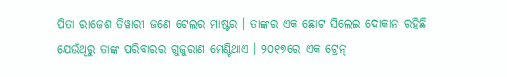ପିତା ରାଜେଶ ତିୱାରୀ ଜଣେ ଟେଲର ମାଷ୍ଟର । ତାଙ୍କର ଏକ ଛୋଟ ସିଲେଇ ଦୋକାନ ରହିଛି ଯେଉଁଥିରୁ ତାଙ୍କ ପରିବାରର ଗୁଜୁରାଣ ମେଣ୍ଟିଥାଏ । ୨୦୧୭ରେ ଏକ ଟ୍ରେନ୍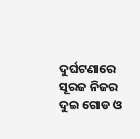ଦୁର୍ଘଟଣାରେ ସୂରଜ ନିଜର ଦୁଇ ଗୋଡ ଓ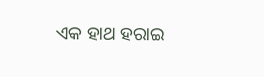ଏକ ହାଥ ହରାଇ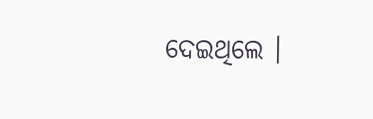ଦେଇଥିଲେ ।